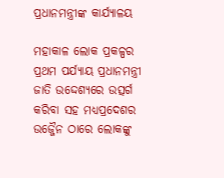ପ୍ରଧାନମନ୍ତ୍ରୀଙ୍କ କାର୍ଯ୍ୟାଳୟ

ମହାକାଳ ଲୋକ ପ୍ରକଳ୍ପର ପ୍ରଥମ ପର୍ଯ୍ୟାୟ ପ୍ରଧାନମନ୍ତ୍ରୀ ଜାତି ଉଦ୍ଦେଶ୍ୟରେ ଉତ୍ସର୍ଗ କରିବା ସହ ମଧ୍ୟପ୍ରଦେଶର ଉଜ୍ଜୈନ ଠାରେ ଲୋକଙ୍କୁ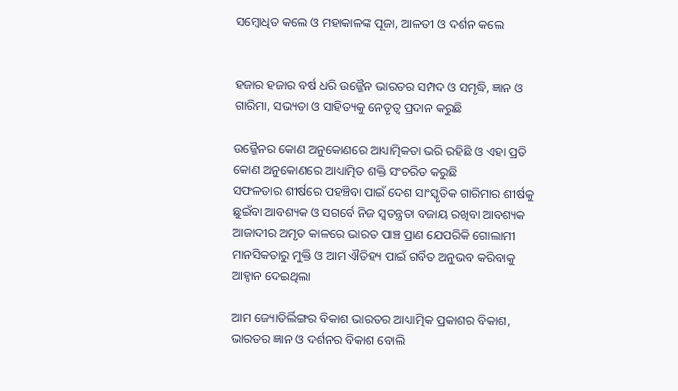ସମ୍ବୋଧିତ କଲେ ଓ ମହାକାଳଙ୍କ ପୂଜା, ଆଳତୀ ଓ ଦର୍ଶନ କଲେ


ହଜାର ହଜାର ବର୍ଷ ଧରି ଉଜ୍ଜୈନ ଭାରତର ସମ୍ପଦ ଓ ସମୃଦ୍ଧି, ଜ୍ଞାନ ଓ ଗାରିମା, ସଭ୍ୟତା ଓ ସାହିତ୍ୟକୁ ନେତୃତ୍ୱ ପ୍ରଦାନ କରୁଛି

ଉଜ୍ଜୈନର କୋଣ ଅନୁକୋଣରେ ଆଧ୍ୟାତ୍ମିକତା ଭରି ରହିଛି ଓ ଏହା ପ୍ରତି କୋଣ ଅନୁକୋଣରେ ଆଧ୍ୟାତ୍ମିତ ଶକ୍ତି ସଂଚରିତ କରୁଛି
ସଫଳତାର ଶୀର୍ଷରେ ପହଞ୍ଚିବା ପାଇଁ ଦେଶ ସାଂସ୍କୃତିକ ଗାରିମାର ଶୀର୍ଷକୁ ଛୁଇଁବା ଆବଶ୍ୟକ ଓ ସଗର୍ବେ ନିଜ ସ୍ୱତନ୍ତ୍ରତା ବଜାୟ ରଖିବା ଆବଶ୍ୟକ
ଆଜାଦୀର ଅମୃତ କାଳରେ ଭାରତ ପାଞ୍ଚ ପ୍ରାଣ ଯେପରିକି ଗୋଲାମୀ ମାନସିକତାରୁ ମୁକ୍ତି ଓ ଆମ ଐତିହ୍ୟ ପାଇଁ ଗର୍ବିତ ଅନୁଭବ କରିବାକୁ ଆହ୍ୱାନ ଦେଇଥିଲା

ଆମ ଜ୍ୟୋତିର୍ଲିଙ୍ଗର ବିକାଶ ଭାରତର ଆଧ୍ୟାତ୍ମିକ ପ୍ରକାଶର ବିକାଶ, ଭାରତର ଜ୍ଞାନ ଓ ଦର୍ଶନର ବିକାଶ ବୋଲି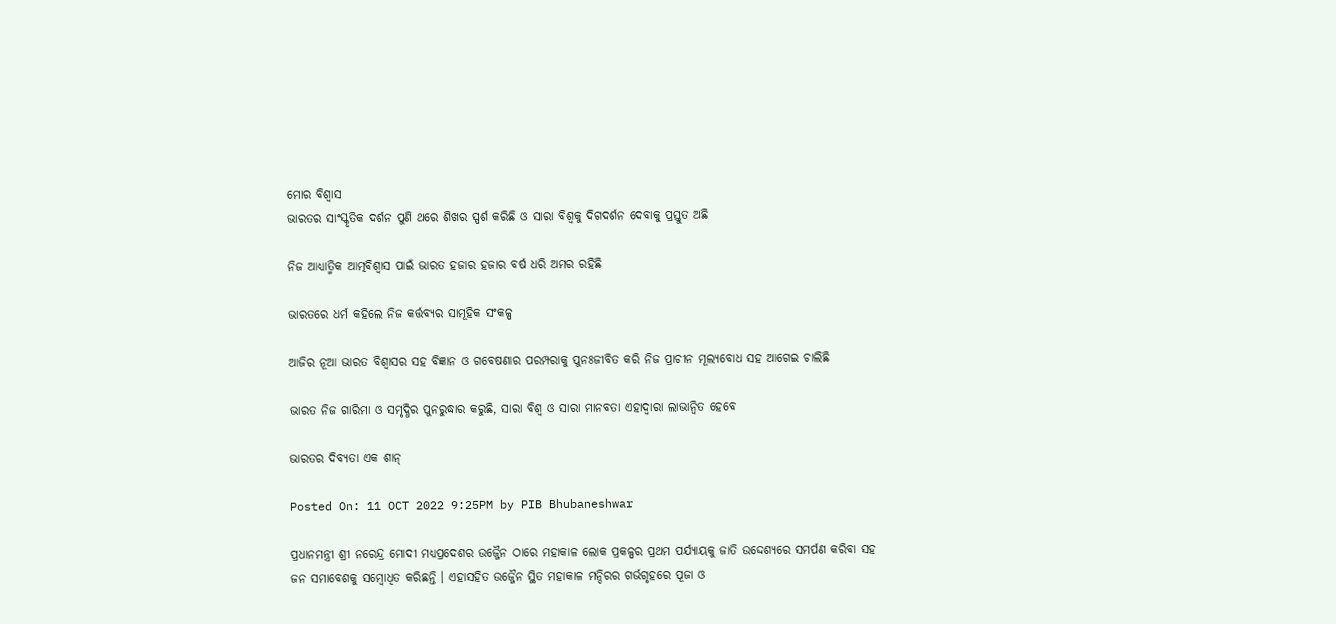ମୋର ବିଶ୍ୱାସ
ଭାରତର ସାଂସ୍କୃତିକ ଦର୍ଶନ ପୁଣି ଥରେ ଶିଖର ସ୍ପର୍ଶ କରିଛି ଓ ସାରା ବିଶ୍ୱକୁ ଦିଗଦର୍ଶନ ଦେବାକୁ ପ୍ରସ୍ତୁତ ଅଛି

ନିଜ ଆଧ୍ୟାତ୍ମିକ ଆତ୍ମବିଶ୍ୱାସ ପାଇଁ ଭାରତ ହଜାର ହଜାର ବର୍ଷ ଧରି ଅମର ରହିଛି

ଭାରତରେ ଧର୍ମ କହିଲେ ନିଜ କର୍ତ୍ତବ୍ୟର ସାମୂହିକ ସଂକଳ୍ପ

ଆଜିର ନୂଆ ଭାରତ ବିଶ୍ୱାସର ସହ ବିଜ୍ଞାନ ଓ ଗବେଷଣାର ପରମ୍ପରାକୁ ପୁନଃଜୀବିତ କରି ନିଜ ପ୍ରାଚୀନ ମୂଲ୍ୟବୋଧ ସହ ଆଗେଇ ଚାଲିଛି

ଭାରତ ନିଜ ଗାରିମା ଓ ସମୃଦ୍ଧିର ପୁନରୁଦ୍ଧାର କରୁଛି, ସାରା ବିଶ୍ୱ ଓ ସାରା ମାନବତା ଏହାଦ୍ୱାରା ଲାଭାନ୍ୱିତ ହେବେ

ଭାରତର ଦିବ୍ୟତା ଏକ ଶାନ୍

Posted On: 11 OCT 2022 9:25PM by PIB Bhubaneshwar

ପ୍ରଧାନମନ୍ତ୍ରୀ ଶ୍ରୀ ନରେନ୍ଦ୍ର ମୋଦୀ ମଧ୍ୟପ୍ରଦେଶର ଉଜ୍ଜୈନ ଠାରେ ମହାକାଳ ଲୋକ ପ୍ରକଳ୍ପର ପ୍ରଥମ ପର୍ଯ୍ୟାୟକୁ ଜାତି ଉଦ୍ଦେଶ୍ୟରେ ସମର୍ପଣ କରିବା ସହ ଜନ ସମାବେଶକୁ ସମ୍ବୋଧିତ କରିଛନ୍ତି । ଏହାସହିତ ଉଜ୍ଜୈନ ସ୍ଥିତ ମହାକାଳ ମନ୍ଦିରର ଗର୍ଭଗୃହରେ ପୂଜା ଓ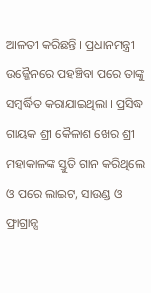ଆଳତୀ କରିଛନ୍ତି । ପ୍ରଧାନମନ୍ତ୍ରୀ ଉଜ୍ଜୈନରେ ପହଞ୍ଚିବା ପରେ ତାଙ୍କୁ ସମ୍ବର୍ଦ୍ଧିତ କରାଯାଇଥିଲା । ପ୍ରସିଦ୍ଧ ଗାୟକ ଶ୍ରୀ କୈଳାଶ ଖେର ଶ୍ରୀ ମହାକାଳଙ୍କ ସ୍ତୁତି ଗାନ କରିଥିଲେ ଓ ପରେ ଲାଇଟ, ସାଉଣ୍ଡ ଓ ଫ୍ରାଗ୍ରାନ୍ସ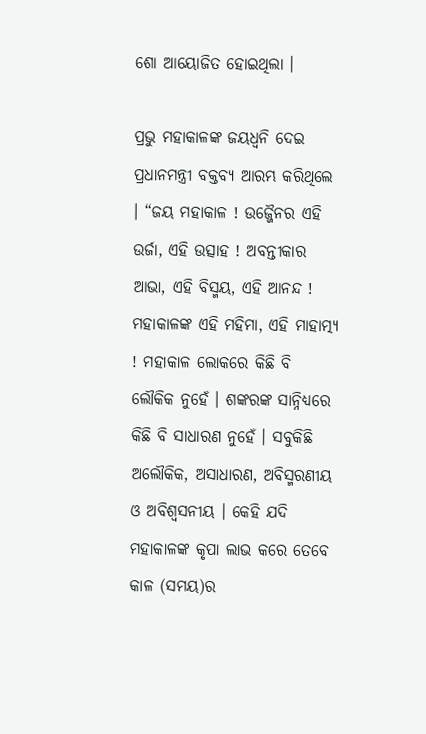ଶୋ ଆୟୋଜିତ ହୋଇଥିଲା ।

ପ୍ରଭୁ ମହାକାଳଙ୍କ ଜୟଧ୍ୱନି ଦେଇ ପ୍ରଧାନମନ୍ତ୍ରୀ ବକ୍ତବ୍ୟ ଆରମ୍ଭ କରିଥିଲେ । “ଜୟ ମହାକାଳ ! ଉଜ୍ଜୈନର ଏହି ଉର୍ଜା, ଏହି ଉତ୍ସାହ ! ଅବନ୍ତୀକାର ଆଭା, ଏହି ବିସ୍ମୟ, ଏହି ଆନନ୍ଦ ! ମହାକାଳଙ୍କ ଏହି ମହିମା, ଏହି ମାହାତ୍ମ୍ୟ ! ମହାକାଳ ଲୋକରେ କିଛି ବି ଲୌକିକ ନୁହେଁ । ଶଙ୍କରଙ୍କ ସାନ୍ନିଧ୍ୟରେ କିଛି ବି ସାଧାରଣ ନୁହେଁ । ସବୁକିଛି ଅଲୌକିକ, ଅସାଧାରଣ, ଅବିସ୍ମରଣୀୟ ଓ ଅବିଶ୍ୱସନୀୟ । କେହି ଯଦି ମହାକାଳଙ୍କ କୃପା ଲାଭ କରେ ତେବେ କାଳ (ସମୟ)ର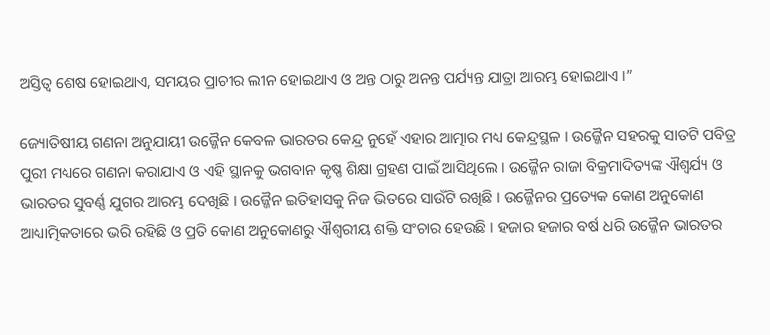ଅସ୍ତିତ୍ୱ ଶେଷ ହୋଇଥାଏ, ସମୟର ପ୍ରାଚୀର ଲୀନ ହୋଇଥାଏ ଓ ଅନ୍ତ ଠାରୁ ଅନନ୍ତ ପର୍ଯ୍ୟନ୍ତ ଯାତ୍ରା ଆରମ୍ଭ ହୋଇଥାଏ ।”

ଜ୍ୟୋତିଷୀୟ ଗଣନା ଅନୁଯାୟୀ ଉଜ୍ଜୈନ କେବଳ ଭାରତର କେନ୍ଦ୍ର ନୁହେଁ ଏହାର ଆତ୍ମାର ମଧ୍ୟ କେନ୍ଦ୍ରସ୍ଥଳ । ଉଜ୍ଜୈନ ସହରକୁ ସାତଟି ପବିତ୍ର ପୁରୀ ମଧ୍ୟରେ ଗଣନା କରାଯାଏ ଓ ଏହି ସ୍ଥାନକୁ ଭଗବାନ କୃଷ୍ଣ ଶିକ୍ଷା ଗ୍ରହଣ ପାଇଁ ଆସିଥିଲେ । ଉଜ୍ଜୈନ ରାଜା ବିକ୍ରମାଦିତ୍ୟଙ୍କ ଐଶ୍ୱର୍ଯ୍ୟ ଓ ଭାରତର ସୁବର୍ଣ୍ଣ ଯୁଗର ଆରମ୍ଭ ଦେଖିଛି । ଉଜ୍ଜୈନ ଇତିହାସକୁ ନିଜ ଭିତରେ ସାଉଁଟି ରଖିଛି । ଉଜ୍ଜୈନର ପ୍ରତ୍ୟେକ କୋଣ ଅନୁକୋଣ ଆଧ୍ୟାତ୍ମିକତାରେ ଭରି ରହିଛି ଓ ପ୍ରତି କୋଣ ଅନୁକୋଣରୁ ଐଶ୍ୱରୀୟ ଶକ୍ତି ସଂଚାର ହେଉଛି । ହଜାର ହଜାର ବର୍ଷ ଧରି ଉଜ୍ଜୈନ ଭାରତର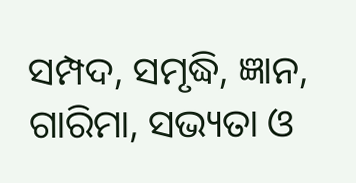ସମ୍ପଦ, ସମୃଦ୍ଧି, ଜ୍ଞାନ, ଗାରିମା, ସଭ୍ୟତା ଓ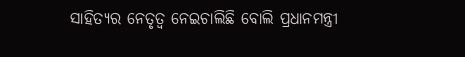ସାହିତ୍ୟର ନେତୃତ୍ୱ ନେଇଚାଲିଛି ବୋଲି ପ୍ରଧାନମନ୍ତ୍ରୀ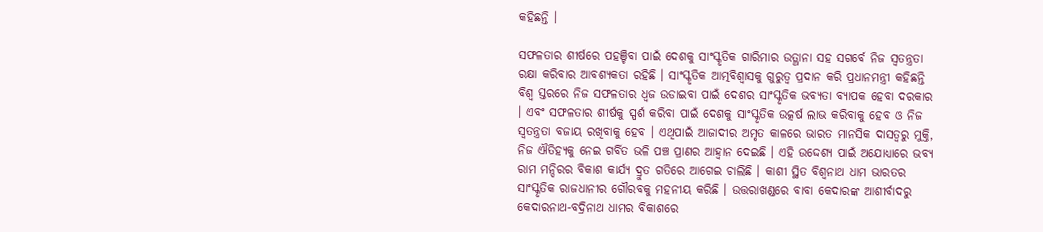କହିଛନ୍ତି ।

ସଫଳତାର ଶୀର୍ଷରେ ପହଞ୍ଚିବା ପାଇଁ ଦେଶକୁ ସାଂସ୍କୃତିକ ଗାରିମାର ଉତ୍ଥାନା ସହ ସଗର୍ବେ ନିଜ ସ୍ୱତନ୍ତ୍ରତା ରକ୍ଷା କରିବାର ଆବଶ୍ୟକତା ରହିଛି । ସାଂସ୍କୃତିକ ଆତ୍ମବିଶ୍ୱାସକୁ ଗୁରୁତ୍ୱ ପ୍ରଦାନ କରି ପ୍ରଧାନମନ୍ତ୍ରୀ କହିଛନ୍ତି ବିଶ୍ୱ ସ୍ତରରେ ନିଜ ସଫଳତାର ଧ୍ୱଜ ଉଡାଇବା ପାଇଁ ଦେଶର ସାଂସ୍କୃତିକ ଭବ୍ୟତା ବ୍ୟାପକ ହେବା ଦରକାର । ଏବଂ ସଫଳତାର ଶୀର୍ଷକୁ ସ୍ପର୍ଶ କରିବା ପାଇଁ ଦେଶକୁ ସାଂସ୍କୃତିକ ଉତ୍କର୍ଷ ଲାଭ କରିବାକୁ ହେବ ଓ ନିଜ ସ୍ୱତନ୍ତ୍ରତା ବଜାୟ ରଖିବାକୁ ହେବ । ଏଥିପାଇଁ ଆଜାଦୀର ଅମୃତ କାଳରେ ଭାରତ ମାନସିକ ଦାସତ୍ୱରୁ ମୁକ୍ତି, ନିଜ ଐତିହ୍ୟକୁ ନେଇ ଗର୍ବିତ ଭଳି ପଞ୍ଚ ପ୍ରାଣର ଆହ୍ୱାନ ଦେଇଛି । ଏହି ଉଦ୍ଦେଶ୍ୟ ପାଇଁ ଅଯୋଧ୍ୟାରେ ଭବ୍ୟ ରାମ ମନ୍ଦିରର ବିକାଶ କାର୍ଯ୍ୟ ଦ୍ରୁତ ଗତିରେ ଆଗେଇ ଚାଲିଛି । କାଶୀ ସ୍ଥିତ ବିଶ୍ୱନାଥ ଧାମ ଭାରତର ସାଂସ୍କୃତିକ ରାଜଧାନୀର ଗୌରବକୁ ମହନୀୟ କରିଛି । ଉତ୍ତରାଖଣ୍ଡରେ ବାବା କେଦାରଙ୍କ ଆଶୀର୍ବାଦରୁ କେଦାରନାଥ-ବଦ୍ରିନାଥ ଧାମର ବିକାଶରେ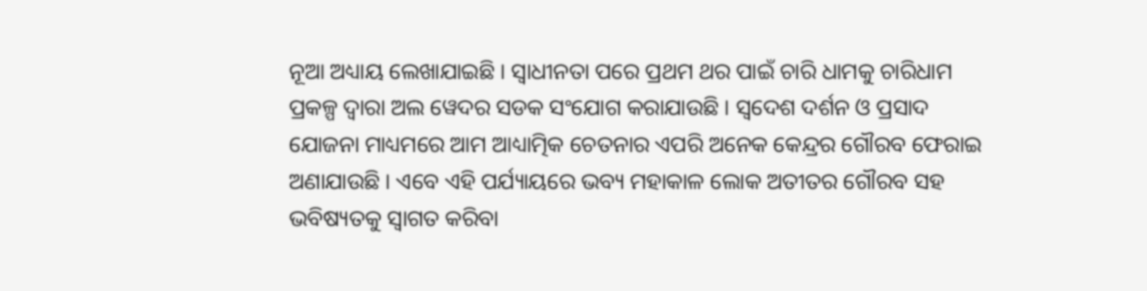ନୂଆ ଅଧ୍ୟାୟ ଲେଖାଯାଇଛି । ସ୍ୱାଧୀନତା ପରେ ପ୍ରଥମ ଥର ପାଇଁ ଚାରି ଧାମକୁ ଚାରିଧାମ ପ୍ରକଳ୍ପ ଦ୍ୱାରା ଅଲ ୱେଦର ସଡକ ସଂଯୋଗ କରାଯାଉଛି । ସ୍ୱଦେଶ ଦର୍ଶନ ଓ ପ୍ରସାଦ ଯୋଜନା ମାଧ୍ୟମରେ ଆମ ଆଧ୍ୟାତ୍ମିକ ଚେତନାର ଏପରି ଅନେକ କେନ୍ଦ୍ରର ଗୌରବ ଫେରାଇ ଅଣାଯାଉଛି । ଏବେ ଏହି ପର୍ଯ୍ୟାୟରେ ଭବ୍ୟ ମହାକାଳ ଲୋକ ଅତୀତର ଗୌରବ ସହ ଭବିଷ୍ୟତକୁ ସ୍ୱାଗତ କରିବା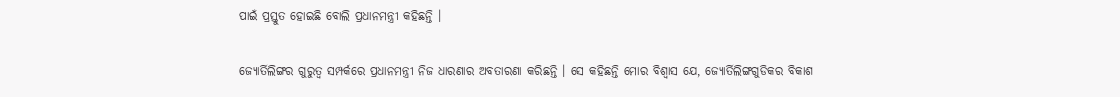ପାଇଁ ପ୍ରସ୍ତୁତ ହୋଇଛି ବୋଲି ପ୍ରଧାନମନ୍ତ୍ରୀ କହିଛନ୍ତି ।

ଜ୍ୟୋର୍ତିଲିଙ୍ଗର ଗୁରୁତ୍ୱ ସମ୍ପର୍କରେ ପ୍ରଧାନମନ୍ତ୍ରୀ ନିଜ ଧାରଣାର ଅବତାରଣା କରିଛନ୍ତି । ସେ କହିଛନ୍ତି ମୋର ବିଶ୍ୱାସ ଯେ, ଜ୍ୟୋର୍ତିଲିଙ୍ଗଗୁଡିକର ବିକାଶ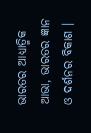ଭାରତର ଆଧ୍ୟାତ୍ମିକ ଆଭା, ଭାରତର ଜ୍ଞାନ ଓ ଦର୍ଶନର ବିକାଶ ।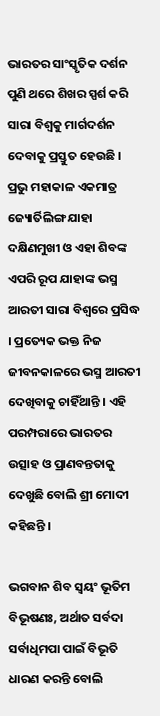ଭାରତର ସାଂସ୍କୃତିକ ଦର୍ଶନ ପୁଣି ଥରେ ଶିଖର ସ୍ପର୍ଶ କରି ସାରା ବିଶ୍ୱକୁ ମାର୍ଗଦର୍ଶନ ଦେବାକୁ ପ୍ରସ୍ତୁତ ହେଉଛି । ପ୍ରଭୁ ମହାକାଳ ଏକମାତ୍ର ଜ୍ୟୋର୍ତିଲିଙ୍ଗ ଯାହା ଦକ୍ଷିଣମୁଖୀ ଓ ଏହା ଶିବଙ୍କ ଏପରି ରୂପ ଯାହାଙ୍କ ଭସ୍ମ ଆରତୀ ସାରା ବିଶ୍ୱରେ ପ୍ରସିଦ୍ଧ । ପ୍ରତ୍ୟେକ ଭକ୍ତ ନିଜ ଜୀବନକାଳରେ ଭସ୍ମ ଆରତୀ ଦେଖିବାକୁ ଚାହିଁଥାନ୍ତି । ଏହି ପରମ୍ପରାରେ ଭାରତର ଉତ୍ସାହ ଓ ପ୍ରାଣବନ୍ତତାକୁ ଦେଖୁଛି ବୋଲି ଶ୍ରୀ ମୋଦୀ କହିଛନ୍ତି ।

ଭଗବାନ ଶିବ ସ୍ୱୟଂ ଭୂତିମ ବିଭୂଷଣଃ, ଅର୍ଥାତ ସର୍ବଦା ସର୍ବାଧିମପା ପାଇଁ ବିଭୂତି ଧାରଣ କରନ୍ତି ବୋଲି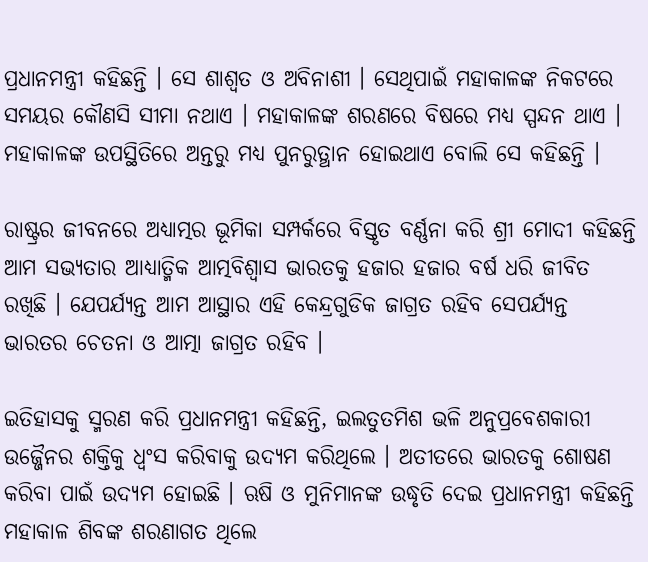ପ୍ରଧାନମନ୍ତ୍ରୀ କହିଛନ୍ତି । ସେ ଶାଶ୍ୱତ ଓ ଅବିନାଶୀ । ସେଥିପାଇଁ ମହାକାଳଙ୍କ ନିକଟରେ ସମୟର କୌଣସି ସୀମା ନଥାଏ । ମହାକାଳଙ୍କ ଶରଣରେ ବିଷରେ ମଧ୍ୟ ସ୍ପନ୍ଦନ ଥାଏ । ମହାକାଳଙ୍କ ଉପସ୍ଥିତିରେ ଅନ୍ତରୁ ମଧ୍ୟ ପୁନରୁତ୍ଥାନ ହୋଇଥାଏ ବୋଲି ସେ କହିଛନ୍ତି ।

ରାଷ୍ଟ୍ରର ଜୀବନରେ ଅଧ୍ୟାତ୍ମର ଭୂମିକା ସମ୍ପର୍କରେ ବିସ୍ତୃତ ବର୍ଣ୍ଣନା କରି ଶ୍ରୀ ମୋଦୀ କହିଛନ୍ତି ଆମ ସଭ୍ୟତାର ଆଧ୍ୟାତ୍ମିକ ଆତ୍ମବିଶ୍ୱାସ ଭାରତକୁ ହଜାର ହଜାର ବର୍ଷ ଧରି ଜୀବିତ ରଖିଛି । ଯେପର୍ଯ୍ୟନ୍ତ ଆମ ଆସ୍ଥାର ଏହି କେନ୍ଦ୍ରଗୁଡିକ ଜାଗ୍ରତ ରହିବ ସେପର୍ଯ୍ୟନ୍ତ ଭାରତର ଚେତନା ଓ ଆତ୍ମା ଜାଗ୍ରତ ରହିବ ।

ଇତିହାସକୁ ସ୍ମରଣ କରି ପ୍ରଧାନମନ୍ତ୍ରୀ କହିଛନ୍ତି, ଇଲତୁତମିଶ ଭଳି ଅନୁପ୍ରବେଶକାରୀ ଉଜ୍ଜୈନର ଶକ୍ତିକୁ ଧ୍ୱଂସ କରିବାକୁ ଉଦ୍ୟମ କରିଥିଲେ । ଅତୀତରେ ଭାରତକୁ ଶୋଷଣ କରିବା ପାଇଁ ଉଦ୍ୟମ ହୋଇଛି । ଋଷି ଓ ମୁନିମାନଙ୍କ ଉଦ୍ଧୃତି ଦେଇ ପ୍ରଧାନମନ୍ତ୍ରୀ କହିଛନ୍ତି ମହାକାଳ ଶିବଙ୍କ ଶରଣାଗତ ଥିଲେ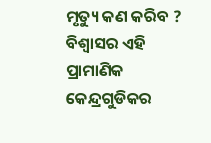ମୃତ୍ୟୁ କଣ କରିବ ? ବିଶ୍ୱାସର ଏହି ପ୍ରାମାଣିକ କେନ୍ଦ୍ରଗୁଡିକର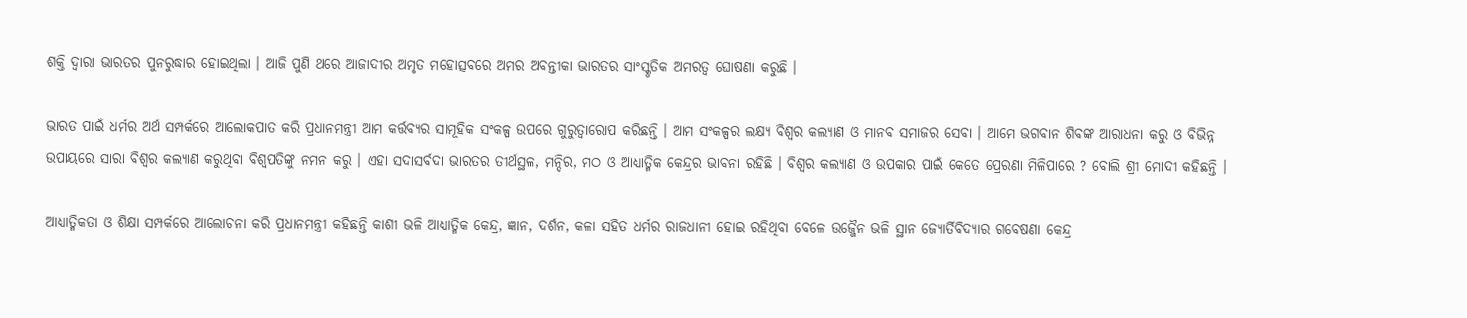ଶକ୍ତି ଦ୍ୱାରା ଭାରତର ପୁନରୁଦ୍ଧାର ହୋଇଥିଲା । ଆଜି ପୁଣି ଥରେ ଆଜାଦୀର ଅମୃତ ମହୋତ୍ସବରେ ଅମର ଅବନ୍ତୀକା ଭାରତର ସାଂସ୍କୃତିକ ଅମରତ୍ୱ ଘୋଷଣା କରୁଛି ।

ଭାରତ ପାଇଁ ଧର୍ମର ଅର୍ଥ ସମ୍ପର୍କରେ ଆଲୋକପାତ କରି ପ୍ରଧାନମନ୍ତ୍ରୀ ଆମ କର୍ତ୍ତବ୍ୟର ସାମୂହିକ ସଂକଳ୍ପ ଉପରେ ଗୁରୁତ୍ୱାରୋପ କରିଛନ୍ତି । ଆମ ସଂକଳ୍ପର ଲକ୍ଷ୍ୟ ବିଶ୍ୱର କଲ୍ୟାଣ ଓ ମାନବ ସମାଜର ସେବା । ଆମେ ଭଗବାନ ଶିବଙ୍କ ଆରାଧନା କରୁ ଓ ବିଭିନ୍ନ ଉପାୟରେ ସାରା ବିଶ୍ୱର କଲ୍ୟାଣ କରୁଥିବା ବିଶ୍ୱପତିଙ୍କୁ ନମନ କରୁ । ଏହା ସଦାସର୍ବଦା ଭାରତର ତୀର୍ଥସ୍ଥଳ, ମନ୍ଦିର, ମଠ ଓ ଆଧ୍ୟାତ୍ମିକ କେନ୍ଦ୍ରର ଭାବନା ରହିଛି । ବିଶ୍ୱର କଲ୍ୟାଣ ଓ ଉପକାର ପାଇଁ କେତେ ପ୍ରେରଣା ମିଳିପାରେ ? ବୋଲି ଶ୍ରୀ ମୋଦୀ କହିଛନ୍ତି ।

ଆଧ୍ୟାତ୍ମିକତା ଓ ଶିକ୍ଷା ସମ୍ପର୍କରେ ଆଲୋଚନା କରି ପ୍ରଧାନମନ୍ତ୍ରୀ କହିଛନ୍ତି କାଶୀ ଭଳି ଆଧ୍ୟାତ୍ମିକ କେନ୍ଦ୍ର, ଜ୍ଞାନ, ଦର୍ଶନ, କଳା ସହିତ ଧର୍ମର ରାଜଧାନୀ ହୋଇ ରହିଥିବା ବେଳେ ଉଜ୍ଜୈନ ଭଳି ସ୍ଥାନ ଜ୍ୟୋର୍ତିବିଦ୍ୟାର ଗବେଷଣା କେନ୍ଦ୍ର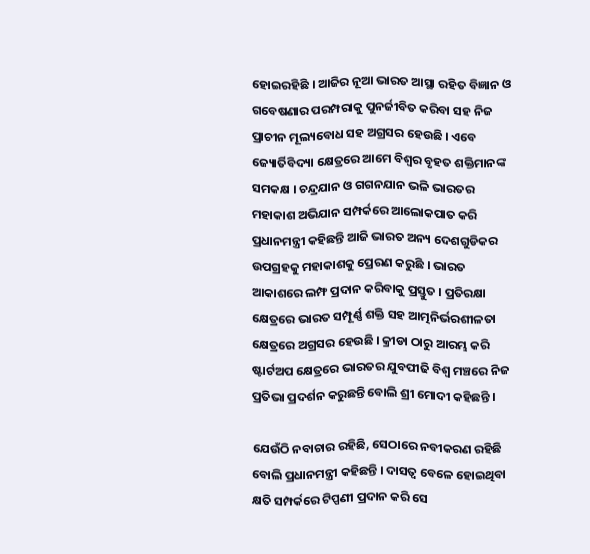ହୋଇରହିଛି । ଆଜିର ନୂଆ ଭାରତ ଆସ୍ଥା ରହିତ ବିଜ୍ଞାନ ଓ ଗବେଷଣାର ପରମ୍ପରାକୁ ପୁନର୍ଜୀବିତ କରିବା ସହ ନିଜ ପ୍ରାଚୀନ ମୂଲ୍ୟବୋଧ ସହ ଅଗ୍ରସର ହେଉଛି । ଏବେ ଜ୍ୟୋର୍ତିବିଦ୍ୟା କ୍ଷେତ୍ରରେ ଆମେ ବିଶ୍ୱର ବୃହତ ଶକ୍ତିମାନଙ୍କ ସମକକ୍ଷ । ଚନ୍ଦ୍ରଯାନ ଓ ଗଗନଯାନ ଭଳି ଭାରତର ମହାକାଶ ଅଭିଯାନ ସମ୍ପର୍କରେ ଆଲୋକପାତ କରି ପ୍ରଧାନମନ୍ତ୍ରୀ କହିଛନ୍ତି ଆଜି ଭାରତ ଅନ୍ୟ ଦେଶଗୁଡିକର ଉପଗ୍ରହକୁ ମହାକାଶକୁ ପ୍ରେରଣ କରୁଛି । ଭାରତ ଆକାଶରେ ଲମ୍ଫ ପ୍ରଦାନ କରିବାକୁ ପ୍ରସ୍ତୁତ । ପ୍ରତିରକ୍ଷା କ୍ଷେତ୍ରରେ ଭାରତ ସମ୍ପୂର୍ଣ୍ଣ ଶକ୍ତି ସହ ଆତ୍ମନିର୍ଭରଶୀଳତା କ୍ଷେତ୍ରରେ ଅଗ୍ରସର ହେଉଛି । କ୍ରୀଡା ଠାରୁ ଆରମ୍ଭ କରି ଷ୍ଟାର୍ଟଅପ କ୍ଷେତ୍ରରେ ଭାରତର ଯୁବପୀଢି ବିଶ୍ୱ ମଞ୍ଚରେ ନିଜ ପ୍ରତିଭା ପ୍ରଦର୍ଶନ କରୁଛନ୍ତି ବୋଲି ଶ୍ରୀ ମୋଦୀ କହିଛନ୍ତି ।

ଯେଉଁଠି ନବାଚାର ରହିଛି, ସେଠାରେ ନବୀକରଣ ରହିଛି ବୋଲି ପ୍ରଧାନମନ୍ତ୍ରୀ କହିଛନ୍ତି । ଦାସତ୍ୱ ବେଳେ ହୋଇଥିବା କ୍ଷତି ସମ୍ପର୍କରେ ଟିପ୍ପଣୀ ପ୍ରଦାନ କରି ସେ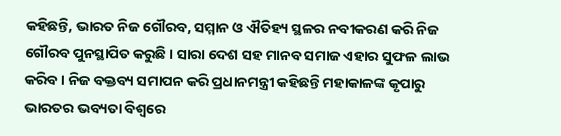କହିଛନ୍ତି, ଭାରତ ନିଜ ଗୌରବ, ସମ୍ମାନ ଓ ଐତିହ୍ୟ ସ୍ଥଳର ନବୀକରଣ କରି ନିଜ ଗୌରବ ପୁନସ୍ଥାପିତ କରୁଛି । ସାରା ଦେଶ ସହ ମାନବ ସମାଜ ଏହାର ସୁଫଳ ଲାଭ କରିବ । ନିଜ ବକ୍ତବ୍ୟ ସମାପନ କରି ପ୍ରଧାନମନ୍ତ୍ରୀ କହିଛନ୍ତି ମହାକାଳଙ୍କ କୃପାରୁ ଭାରତର ଭବ୍ୟତା ବିଶ୍ୱରେ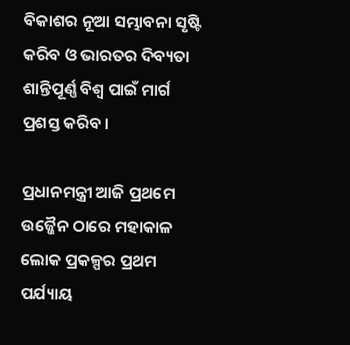ବିକାଶର ନୂଆ ସମ୍ଭାବନା ସୃଷ୍ଟି କରିବ ଓ ଭାରତର ଦିବ୍ୟତା ଶାନ୍ତିପୂର୍ଣ୍ଣ ବିଶ୍ୱ ପାଇଁ ମାର୍ଗ ପ୍ରଶସ୍ତ କରିବ ।

ପ୍ରଧାନମନ୍ତ୍ରୀ ଆଜି ପ୍ରଥମେ ଉଜ୍ଜୈନ ଠାରେ ମହାକାଳ ଲୋକ ପ୍ରକଳ୍ପର ପ୍ରଥମ ପର୍ଯ୍ୟାୟ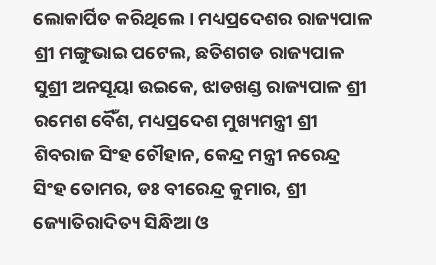ଲୋକାର୍ପିତ କରିଥିଲେ । ମଧ୍ୟପ୍ରଦେଶର ରାଜ୍ୟପାଳ ଶ୍ରୀ ମଙ୍ଗୁଭାଇ ପଟେଲ, ଛତିଶଗଡ ରାଜ୍ୟପାଳ ସୁଶ୍ରୀ ଅନସୂୟା ଉଇକେ, ଝାଡଖଣ୍ଡ ରାଜ୍ୟପାଳ ଶ୍ରୀ ରମେଶ ବୈଁଶ, ମଧ୍ୟପ୍ରଦେଶ ମୁଖ୍ୟମନ୍ତ୍ରୀ ଶ୍ରୀ ଶିବରାଜ ସିଂହ ଚୌହାନ, କେନ୍ଦ୍ର ମନ୍ତ୍ରୀ ନରେନ୍ଦ୍ର ସିଂହ ତୋମର, ଡଃ ବୀରେନ୍ଦ୍ର କୁମାର, ଶ୍ରୀ ଜ୍ୟୋତିରାଦିତ୍ୟ ସିନ୍ଧିଆ ଓ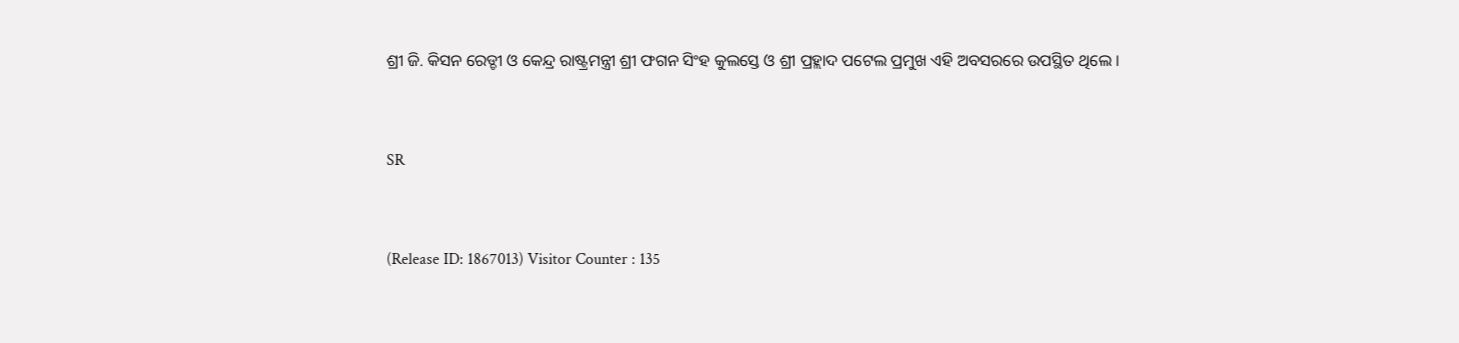ଶ୍ରୀ ଜି. କିସନ ରେଡ୍ଡୀ ଓ କେନ୍ଦ୍ର ରାଷ୍ଟ୍ରମନ୍ତ୍ରୀ ଶ୍ରୀ ଫଗନ ସିଂହ କୁଲସ୍ତେ ଓ ଶ୍ରୀ ପ୍ରହ୍ଲାଦ ପଟେଲ ପ୍ରମୁଖ ଏହି ଅବସରରେ ଉପସ୍ଥିତ ଥିଲେ ।



SR



(Release ID: 1867013) Visitor Counter : 135